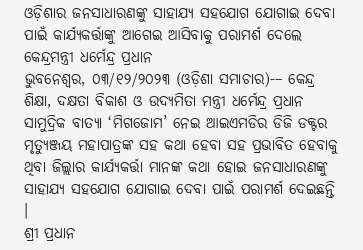ଓଡ଼ିଶାର ଜନସାଧାରଣଙ୍କୁ ସାହାଯ୍ୟ ସହଯୋଗ ଯୋଗାଇ ଦେବା ପାଇଁ କାର୍ଯ୍ୟକର୍ତ୍ତାଙ୍କୁ ଆଗେଇ ଆସିବାକୁ ପରାମର୍ଶ ଦେଲେ କେନ୍ଦ୍ରମନ୍ତ୍ରୀ ଧର୍ମେନ୍ଦ୍ର ପ୍ରଧାନ
ଭୁବନେଶ୍ୱର, ୦୩/୧୨/୨୦୨୩ (ଓଡ଼ିଶା ସମାଚାର)-– କେନ୍ଦ୍ର ଶିକ୍ଷା, ଦକ୍ଷତା ବିକାଶ ଓ ଉଦ୍ୟମିତା ମନ୍ତ୍ରୀ ଧର୍ମେନ୍ଦ୍ର ପ୍ରଧାନ ସାମୁଦ୍ରିକ ବାତ୍ୟା ‘ମିଗଜୋମ’ ନେଇ ଆଇଏମଡିର ଡିଜି ଡକ୍ଟର ମୃତ୍ୟୁଞ୍ଜୟ ମହାପାତ୍ରଙ୍କ ସହ କଥା ହେବା ସହ ପ୍ରଭାବିତ ହେବାକୁ ଥିବା ଜିଲ୍ଲାର କାର୍ଯ୍ୟକର୍ତ୍ତା ମାନଙ୍କ କଥା ହୋଇ ଜନସାଧାରଣଙ୍କୁ ସାହାଯ୍ୟ ସହଯୋଗ ଯୋଗାଇ ଦେବା ପାଇଁ ପରାମର୍ଶ ଦେଇଛନ୍ତି ।
ଶ୍ରୀ ପ୍ରଧାନ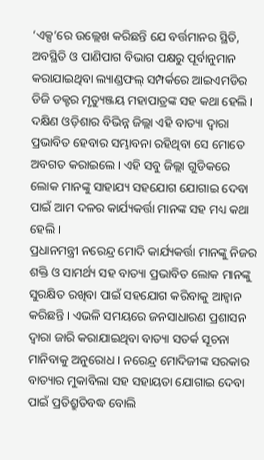‘ଏକ୍ସ’ରେ ଉଲ୍ଲେଖ କରିଛନ୍ତି ଯେ ବର୍ତ୍ତମାନର ସ୍ଥିତି, ଅବସ୍ଥିତି ଓ ପାଣିପାଗ ବିଭାଗ ପକ୍ଷରୁ ପୂର୍ବାନୁମାନ କରାଯାଇଥିବା ଲ୍ୟାଣ୍ଡଫଲ୍ ସମ୍ପର୍କରେ ଆଇଏମଡିର ଡିଜି ଡକ୍ଟର ମୃତ୍ୟୁଞ୍ଜୟ ମହାପାତ୍ରଙ୍କ ସହ କଥା ହେଲି । ଦକ୍ଷିଣ ଓଡ଼ିଶାର ବିଭିନ୍ନ ଜିଲ୍ଲା ଏହି ବାତ୍ୟା ଦ୍ୱାରା ପ୍ରଭାବିତ ହେବାର ସମ୍ଭାବନା ରହିଥିବା ସେ ମୋତେ ଅବଗତ କରାଇଲେ । ଏହି ସବୁ ଜିଲ୍ଲା ଗୁଡିକରେ ଲୋକ ମାନଙ୍କୁ ସାହାଯ୍ୟ ସହଯୋଗ ଯୋଗାଇ ଦେବା ପାଇଁ ଆମ ଦଳର କାର୍ଯ୍ୟକର୍ତ୍ତା ମାନଙ୍କ ସହ ମଧ୍ୟ କଥା ହେଲି ।
ପ୍ରଧାନମନ୍ତ୍ରୀ ନରେନ୍ଦ୍ର ମୋଦି କାର୍ଯ୍ୟକର୍ତ୍ତା ମାନଙ୍କୁ ନିଜର ଶକ୍ତି ଓ ସାମର୍ଥ୍ୟ ସହ ବାତ୍ୟା ପ୍ରଭାବିତ ଲୋକ ମାନଙ୍କୁ ସୁରକ୍ଷିତ ରଖିବା ପାଇଁ ସହଯୋଗ କରିବାକୁ ଆହ୍ୱାନ କରିଛନ୍ତି । ଏଭଳି ସମୟରେ ଜନସାଧାରଣ ପ୍ରଶାସନ ଦ୍ୱାରା ଜାରି କରାଯାଇଥିବା ବାତ୍ୟା ସତର୍କ ସୂଚନା ମାନିବାକୁ ଅନୁରୋଧ । ନରେନ୍ଦ୍ର ମୋଦିଜୀଙ୍କ ସରକାର ବାତ୍ୟାର ମୁକାବିଲା ସହ ସହାୟତା ଯୋଗାଇ ଦେବା ପାଇଁ ପ୍ରତିଶ୍ରୁତିବଦ୍ଧ ବୋଲି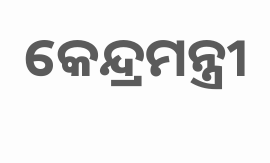କେନ୍ଦ୍ରମନ୍ତ୍ରୀ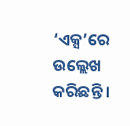‘ଏକ୍ସ’ରେ ଉଲ୍ଲେଖ କରିଛନ୍ତି ।